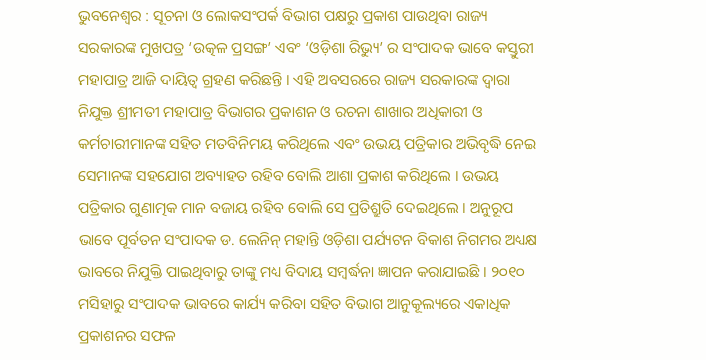ଭୁବନେଶ୍ୱର : ସୂଚନା ଓ ଲୋକସଂପର୍କ ବିଭାଗ ପକ୍ଷରୁ ପ୍ରକାଶ ପାଉଥିବା ରାଜ୍ୟ ସରକାରଙ୍କ ମୁଖପତ୍ର ‘ଉତ୍କଳ ପ୍ରସଙ୍ଗ’ ଏବଂ ‘ଓଡ଼ିଶା ରିଭ୍ୟୁ’ ର ସଂପାଦକ ଭାବେ କସ୍ତୁରୀ ମହାପାତ୍ର ଆଜି ଦାୟିତ୍ୱ ଗ୍ରହଣ କରିଛନ୍ତି । ଏହି ଅବସରରେ ରାଜ୍ୟ ସରକାରଙ୍କ ଦ୍ୱାରା ନିଯୁକ୍ତ ଶ୍ରୀମତୀ ମହାପାତ୍ର ବିଭାଗର ପ୍ରକାଶନ ଓ ରଚନା ଶାଖାର ଅଧିକାରୀ ଓ କର୍ମଚାରୀମାନଙ୍କ ସହିତ ମତବିନିମୟ କରିଥିଲେ ଏବଂ ଉଭୟ ପତ୍ରିକାର ଅଭିବୃଦ୍ଧି ନେଇ ସେମାନଙ୍କ ସହଯୋଗ ଅବ୍ୟାହତ ରହିବ ବୋଲି ଆଶା ପ୍ରକାଶ କରିଥିଲେ । ଉଭୟ ପତ୍ରିକାର ଗୁଣାତ୍ମକ ମାନ ବଜାୟ ରହିବ ବୋଲି ସେ ପ୍ରତିଶ୍ରୁତି ଦେଇଥିଲେ । ଅନୁରୂପ ଭାବେ ପୂର୍ବତନ ସଂପାଦକ ଡ. ଲେନିନ୍ ମହାନ୍ତି ଓଡ଼ିଶା ପର୍ଯ୍ୟଟନ ବିକାଶ ନିଗମର ଅଧ୍ୟକ୍ଷ ଭାବରେ ନିଯୁକ୍ତି ପାଇଥିବାରୁ ତାଙ୍କୁ ମଧ୍ୟ ବିଦାୟ ସମ୍ବର୍ଦ୍ଧନା ଜ୍ଞାପନ କରାଯାଇଛି । ୨୦୧୦ ମସିହାରୁ ସଂପାଦକ ଭାବରେ କାର୍ଯ୍ୟ କରିବା ସହିତ ବିଭାଗ ଆନୁକୂଲ୍ୟରେ ଏକାଧିକ ପ୍ରକାଶନର ସଫଳ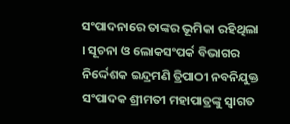ସଂପାଦନାରେ ତାଙ୍କର ଭୂମିକା ରହିଥିଲା । ସୂଚନା ଓ ଲୋକସଂପର୍କ ବିଭାଗର ନିର୍ଦ୍ଦେଶକ ଇନ୍ଦ୍ରମଣି ତ୍ରିପାଠୀ ନବନିଯୁକ୍ତ ସଂପାଦକ ଶ୍ରୀମତୀ ମହାପାତ୍ରଙ୍କୁ ସ୍ୱାଗତ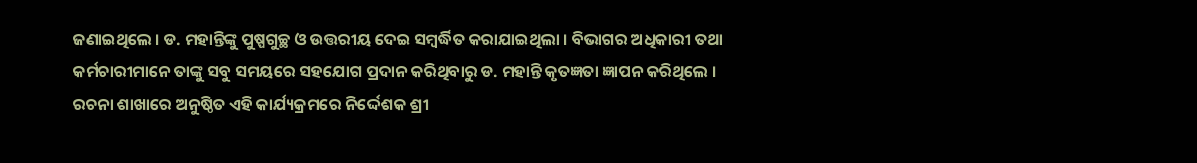ଜଣାଇଥିଲେ । ଡ. ମହାନ୍ତିଙ୍କୁ ପୁଷ୍ପଗୁଚ୍ଛ ଓ ଉତ୍ତରୀୟ ଦେଇ ସମ୍ବର୍ଦ୍ଧିତ କରାଯାଇଥିଲା । ବିଭାଗର ଅଧିକାରୀ ତଥା କର୍ମଚାରୀମାନେ ତାଙ୍କୁ ସବୁ ସମୟରେ ସହଯୋଗ ପ୍ରଦାନ କରିଥିବାରୁ ଡ. ମହାନ୍ତି କୃତଜ୍ଞତା ଜ୍ଞାପନ କରିଥିଲେ । ରଚନା ଶାଖାରେ ଅନୁଷ୍ଠିତ ଏହି କାର୍ଯ୍ୟକ୍ରମରେ ନିର୍ଦ୍ଦେଶକ ଶ୍ରୀ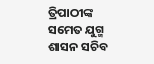ତ୍ରିପାଠୀଙ୍କ ସମେତ ଯୁଗ୍ମ ଶାସନ ସଚିବ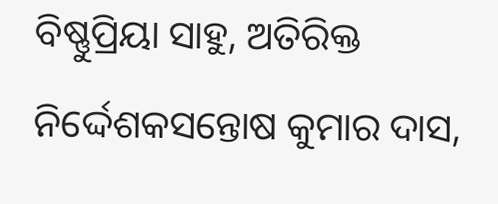ବିଷ୍ଣୁପ୍ରିୟା ସାହୁ, ଅତିରିକ୍ତ ନିର୍ଦ୍ଦେଶକସନ୍ତୋଷ କୁମାର ଦାସ,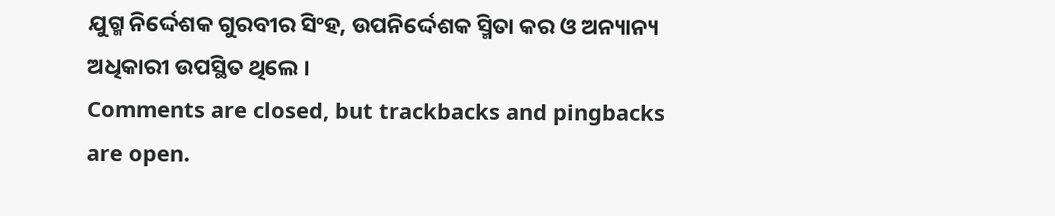ଯୁଗ୍ମ ନିର୍ଦ୍ଦେଶକ ଗୁରବୀର ସିଂହ, ଉପନିର୍ଦ୍ଦେଶକ ସ୍ମିତା କର ଓ ଅନ୍ୟାନ୍ୟ ଅଧିକାରୀ ଉପସ୍ଥିତ ଥିଲେ ।
Comments are closed, but trackbacks and pingbacks are open.